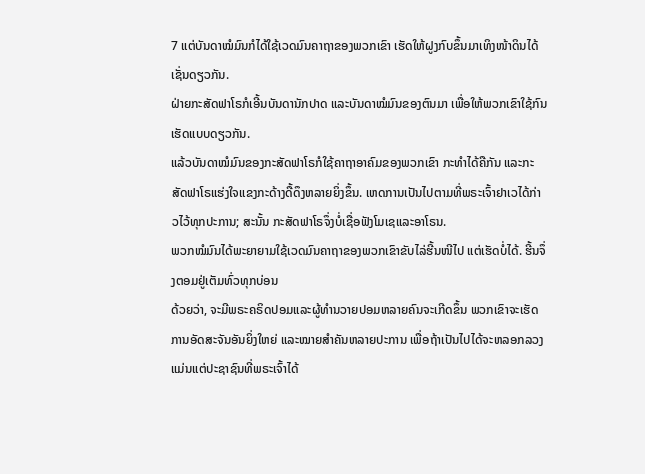7 ແຕ່ບັນດາໝໍມົນກໍໄດ້ໃຊ້ເວດມົນຄາຖາຂອງພວກເຂົາ ເຮັດໃຫ້ຝູງກົບຂຶ້ນມາເທິງໜ້າດິນໄດ້ເຊັ່ນດຽວກັນ.
ຝ່າຍກະສັດຟາໂຣກໍເອີ້ນບັນດານັກປາດ ແລະບັນດາໝໍມົນຂອງຕົນມາ ເພື່ອໃຫ້ພວກເຂົາໃຊ້ກົນເຮັດແບບດຽວກັນ.
ແລ້ວບັນດາໝໍມົນຂອງກະສັດຟາໂຣກໍໃຊ້ຄາຖາອາຄົມຂອງພວກເຂົາ ກະທຳໄດ້ຄືກັນ ແລະກະສັດຟາໂຣແຮ່ງໃຈແຂງກະດ້າງດື້ດຶງຫລາຍຍິ່ງຂຶ້ນ. ເຫດການເປັນໄປຕາມທີ່ພຣະເຈົ້າຢາເວໄດ້ກ່າວໄວ້ທຸກປະການ; ສະນັ້ນ ກະສັດຟາໂຣຈຶ່ງບໍ່ເຊື່ອຟັງໂມເຊແລະອາໂຣນ.
ພວກໝໍມົນໄດ້ພະຍາຍາມໃຊ້ເວດມົນຄາຖາຂອງພວກເຂົາຂັບໄລ່ຮີ້ນໜີໄປ ແຕ່ເຮັດບໍ່ໄດ້. ຮີ້ນຈຶ່ງຕອມຢູ່ເຕັມທົ່ວທຸກບ່ອນ
ດ້ວຍວ່າ, ຈະມີພຣະຄຣິດປອມແລະຜູ້ທຳນວາຍປອມຫລາຍຄົນຈະເກີດຂຶ້ນ ພວກເຂົາຈະເຮັດການອັດສະຈັນອັນຍິ່ງໃຫຍ່ ແລະໝາຍສຳຄັນຫລາຍປະການ ເພື່ອຖ້າເປັນໄປໄດ້ຈະຫລອກລວງແມ່ນແຕ່ປະຊາຊົນທີ່ພຣະເຈົ້າໄດ້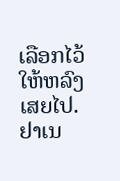ເລືອກໄວ້ໃຫ້ຫລົງເສຍໄປ.
ຢາເນ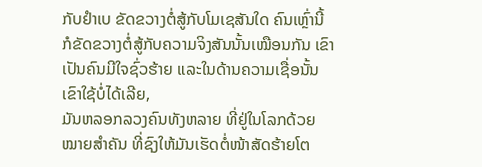ກັບຢຳເບ ຂັດຂວາງຕໍ່ສູ້ກັບໂມເຊສັນໃດ ຄົນເຫຼົ່ານີ້ ກໍຂັດຂວາງຕໍ່ສູ້ກັບຄວາມຈິງສັນນັ້ນເໝືອນກັນ ເຂົາເປັນຄົນມີໃຈຊົ່ວຮ້າຍ ແລະໃນດ້ານຄວາມເຊື່ອນັ້ນ ເຂົາໃຊ້ບໍ່ໄດ້ເລີຍ,
ມັນຫລອກລວງຄົນທັງຫລາຍ ທີ່ຢູ່ໃນໂລກດ້ວຍໝາຍສຳຄັນ ທີ່ຊົງໃຫ້ມັນເຮັດຕໍ່ໜ້າສັດຮ້າຍໂຕ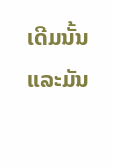ເດີມນັ້ນ ແລະມັນ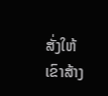ສັ່ງໃຫ້ເຂົາສ້າງ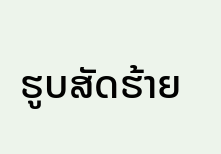ຮູບສັດຮ້າຍ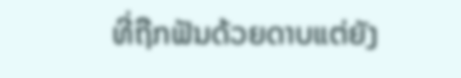ທີ່ຖືກຟັນດ້ວຍດາບແຕ່ຍັງ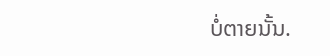ບໍ່ຕາຍນັ້ນ.